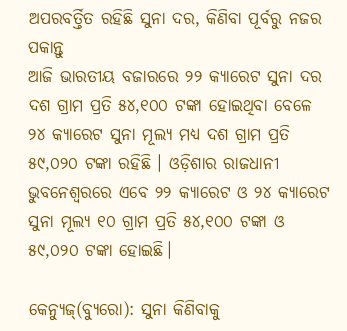ଅପରବର୍ତ୍ତିତ ରହିଛି ସୁନା ଦର, କିଣିବା ପୂର୍ବରୁ ନଜର ପକାନ୍ତୁ
ଆଜି ଭାରତୀୟ ବଜାରରେ ୨୨ କ୍ୟାରେଟ ସୁନା ଦର ଦଶ ଗ୍ରାମ ପ୍ରତି ୫୪,୧୦୦ ଟଙ୍କା ହୋଇଥିବା ବେଳେ ୨୪ କ୍ୟାରେଟ ସୁନା ମୂଲ୍ୟ ମଧ୍ୟ ଦଶ ଗ୍ରାମ ପ୍ରତି ୫୯,୦୨୦ ଟଙ୍କା ରହିଛି । ଓଡ଼ିଶାର ରାଜଧାନୀ ଭୁବନେଶ୍ୱରରେ ଏବେ ୨୨ କ୍ୟାରେଟ ଓ ୨୪ କ୍ୟାରେଟ ସୁନା ମୂଲ୍ୟ ୧୦ ଗ୍ରାମ ପ୍ରତି ୫୪,୧୦୦ ଟଙ୍କା ଓ ୫୯,୦୨୦ ଟଙ୍କା ହୋଇଛି।

କେନ୍ୟୁଜ୍(ବ୍ୟୁରୋ): ସୁନା କିଣିବାକୁ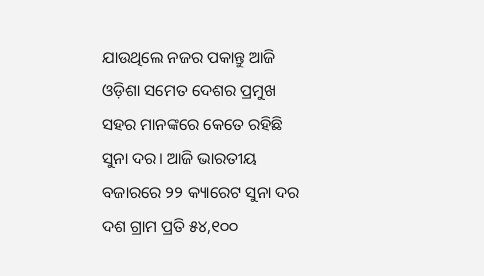ଯାଉଥିଲେ ନଜର ପକାନ୍ତୁ ଆଜି ଓଡ଼ିଶା ସମେତ ଦେଶର ପ୍ରମୁଖ ସହର ମାନଙ୍କରେ କେତେ ରହିଛି ସୁନା ଦର। ଆଜି ଭାରତୀୟ ବଜାରରେ ୨୨ କ୍ୟାରେଟ ସୁନା ଦର ଦଶ ଗ୍ରାମ ପ୍ରତି ୫୪,୧୦୦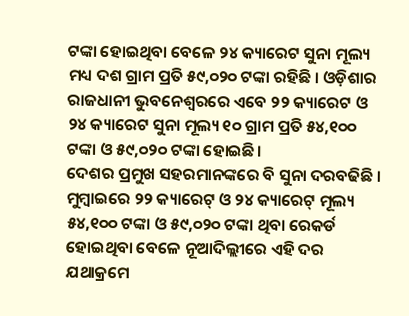ଟଙ୍କା ହୋଇଥିବା ବେଳେ ୨୪ କ୍ୟାରେଟ ସୁନା ମୂଲ୍ୟ ମଧ୍ୟ ଦଶ ଗ୍ରାମ ପ୍ରତି ୫୯,୦୨୦ ଟଙ୍କା ରହିଛି । ଓଡ଼ିଶାର ରାଜଧାନୀ ଭୁବନେଶ୍ୱରରେ ଏବେ ୨୨ କ୍ୟାରେଟ ଓ ୨୪ କ୍ୟାରେଟ ସୁନା ମୂଲ୍ୟ ୧୦ ଗ୍ରାମ ପ୍ରତି ୫୪,୧୦୦ ଟଙ୍କା ଓ ୫୯,୦୨୦ ଟଙ୍କା ହୋଇଛି।
ଦେଶର ପ୍ରମୁଖ ସହରମାନଙ୍କରେ ବି ସୁନା ଦରବଢିଛି । ମୁମ୍ବାଇରେ ୨୨ କ୍ୟାରେଟ୍ ଓ ୨୪ କ୍ୟାରେଟ୍ ମୂଲ୍ୟ ୫୪,୧୦୦ ଟଙ୍କା ଓ ୫୯,୦୨୦ ଟଙ୍କା ଥିବା ରେକର୍ଡ ହୋଇଥିବା ବେଳେ ନୂଆଦିଲ୍ଲୀରେ ଏହି ଦର ଯଥାକ୍ରମେ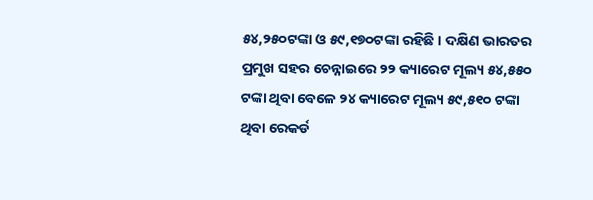୫୪,୨୫୦ଟଙ୍କା ଓ ୫୯,୧୭୦ଟଙ୍କା ରହିଛି । ଦକ୍ଷିଣ ଭାରତର ପ୍ରମୁଖ ସହର ଚେନ୍ନାଇରେ ୨୨ କ୍ୟାରେଟ ମୂଲ୍ୟ ୫୪,୫୫୦ ଟଙ୍କା ଥିବା ବେଳେ ୨୪ କ୍ୟାରେଟ ମୂଲ୍ୟ ୫୯,୫୧୦ ଟଙ୍କା ଥିବା ରେକର୍ଡ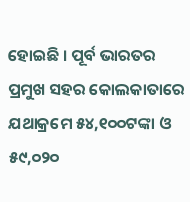ହୋଇଛି । ପୂର୍ବ ଭାରତର ପ୍ରମୁଖ ସହର କୋଲକାତାରେ ଯଥାକ୍ରମେ ୫୪,୧୦୦ଟଙ୍କା ଓ ୫୯,୦୨୦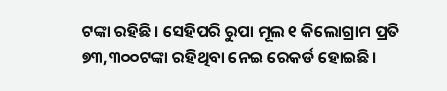ଟଙ୍କା ରହିଛି। ସେହିପରି ରୁପା ମୂଲ ୧ କିଲୋଗ୍ରାମ ପ୍ରତି ୭୩,୩୦୦ଟଙ୍କା ରହିଥିବା ନେଇ ରେକର୍ଡ ହୋଇଛି।